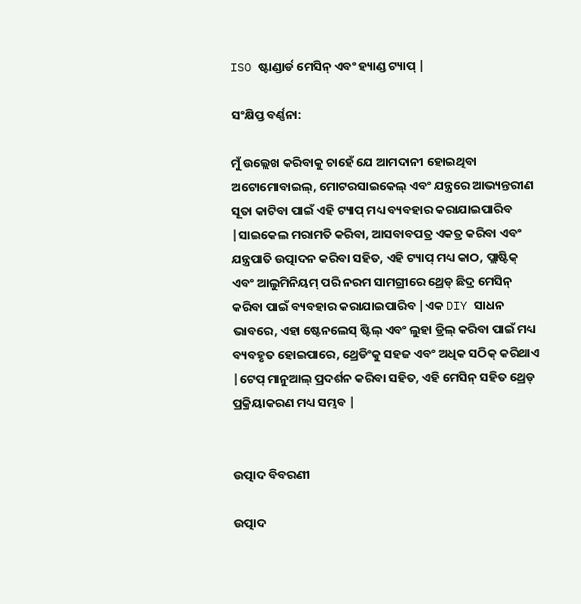ISO ଷ୍ଟାଣ୍ଡାର୍ଡ ମେସିନ୍ ଏବଂ ହ୍ୟାଣ୍ଡ ଟ୍ୟାପ୍ |

ସଂକ୍ଷିପ୍ତ ବର୍ଣ୍ଣନା:

ମୁଁ ଉଲ୍ଲେଖ କରିବାକୁ ଚାହେଁ ଯେ ଆମଦାନୀ ହୋଇଥିବା ଅଟୋମୋବାଇଲ୍, ମୋଟରସାଇକେଲ୍ ଏବଂ ଯନ୍ତ୍ରରେ ଆଭ୍ୟନ୍ତରୀଣ ସୂତା କାଟିବା ପାଇଁ ଏହି ଟ୍ୟାପ୍ ମଧ୍ୟ ବ୍ୟବହାର କରାଯାଇପାରିବ |ସାଇକେଲ ମରାମତି କରିବା, ଆସବାବପତ୍ର ଏକତ୍ର କରିବା ଏବଂ ଯନ୍ତ୍ରପାତି ଉତ୍ପାଦନ କରିବା ସହିତ, ଏହି ଟ୍ୟାପ୍ ମଧ୍ୟ କାଠ, ପ୍ଲାଷ୍ଟିକ୍ ଏବଂ ଆଲୁମିନିୟମ୍ ପରି ନରମ ସାମଗ୍ରୀରେ ଥ୍ରେଡ୍ ଛିଦ୍ର ମେସିନ୍ କରିବା ପାଇଁ ବ୍ୟବହାର କରାଯାଇପାରିବ |ଏକ DIY ସାଧନ ଭାବରେ, ଏହା ଷ୍ଟେନଲେସ୍ ଷ୍ଟିଲ୍ ଏବଂ ଲୁହା ଡ୍ରିଲ୍ କରିବା ପାଇଁ ମଧ୍ୟ ବ୍ୟବହୃତ ହୋଇପାରେ, ଥ୍ରେଡିଂକୁ ସହଜ ଏବଂ ଅଧିକ ସଠିକ୍ କରିଥାଏ |ଟେପ୍ ମାନୁଆଲ୍ ପ୍ରଦର୍ଶନ କରିବା ସହିତ, ଏହି ମେସିନ୍ ସହିତ ଥ୍ରେଡ୍ ପ୍ରକ୍ରିୟାକରଣ ମଧ୍ୟ ସମ୍ଭବ |


ଉତ୍ପାଦ ବିବରଣୀ

ଉତ୍ପାଦ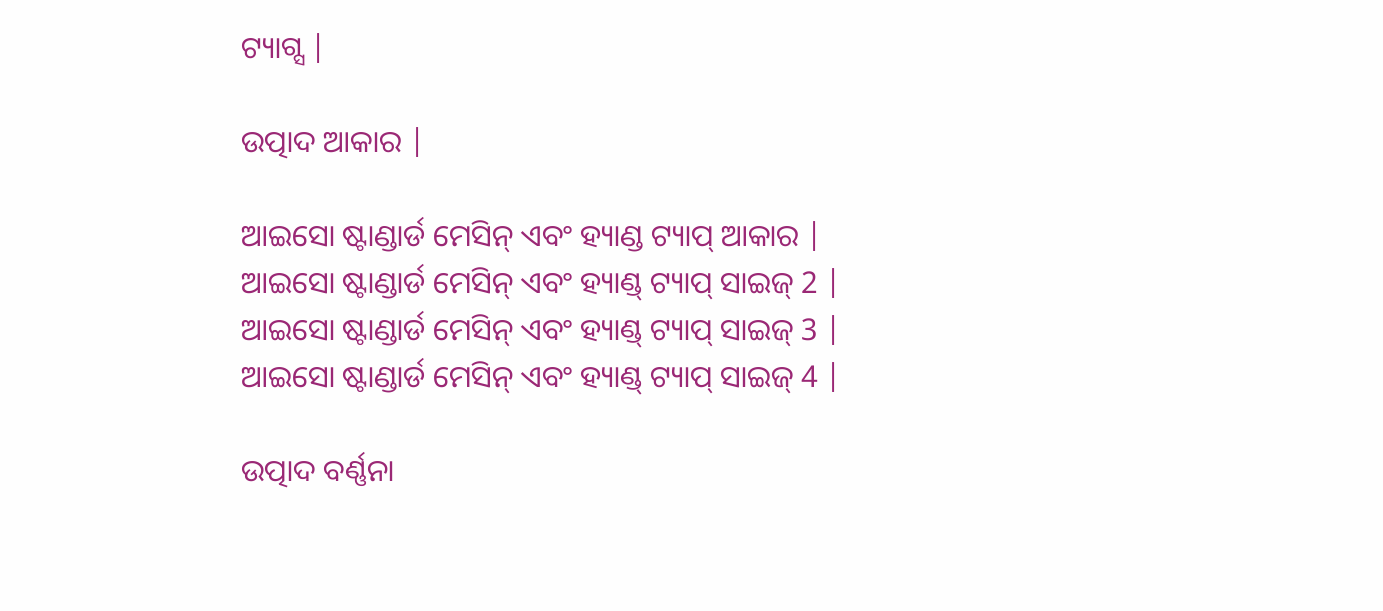ଟ୍ୟାଗ୍ସ |

ଉତ୍ପାଦ ଆକାର |

ଆଇସୋ ଷ୍ଟାଣ୍ଡାର୍ଡ ମେସିନ୍ ଏବଂ ହ୍ୟାଣ୍ଡ ଟ୍ୟାପ୍ ଆକାର |
ଆଇସୋ ଷ୍ଟାଣ୍ଡାର୍ଡ ମେସିନ୍ ଏବଂ ହ୍ୟାଣ୍ଡ୍ ଟ୍ୟାପ୍ ସାଇଜ୍ 2 |
ଆଇସୋ ଷ୍ଟାଣ୍ଡାର୍ଡ ମେସିନ୍ ଏବଂ ହ୍ୟାଣ୍ଡ୍ ଟ୍ୟାପ୍ ସାଇଜ୍ 3 |
ଆଇସୋ ଷ୍ଟାଣ୍ଡାର୍ଡ ମେସିନ୍ ଏବଂ ହ୍ୟାଣ୍ଡ୍ ଟ୍ୟାପ୍ ସାଇଜ୍ 4 |

ଉତ୍ପାଦ ବର୍ଣ୍ଣନା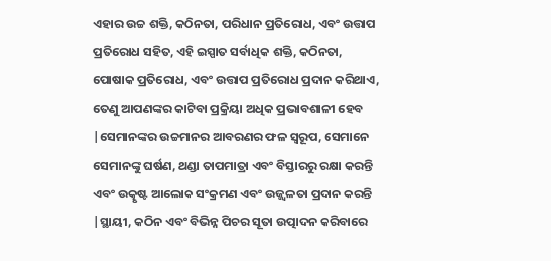ଏହାର ଉଚ୍ଚ ଶକ୍ତି, କଠିନତା, ପରିଧାନ ପ୍ରତିରୋଧ, ଏବଂ ଉତ୍ତାପ ପ୍ରତିରୋଧ ସହିତ, ଏହି ଇସ୍ପାତ ସର୍ବାଧିକ ଶକ୍ତି, କଠିନତା, ପୋଷାକ ପ୍ରତିରୋଧ, ଏବଂ ଉତ୍ତାପ ପ୍ରତିରୋଧ ପ୍ରଦାନ କରିଥାଏ, ତେଣୁ ଆପଣଙ୍କର କାଟିବା ପ୍ରକ୍ରିୟା ଅଧିକ ପ୍ରଭାବଶାଳୀ ହେବ |ସେମାନଙ୍କର ଉଚ୍ଚମାନର ଆବରଣର ଫଳ ସ୍ୱରୂପ, ସେମାନେ ସେମାନଙ୍କୁ ଘର୍ଷଣ, ଥଣ୍ଡା ତାପମାତ୍ରା ଏବଂ ବିସ୍ତାରରୁ ରକ୍ଷା କରନ୍ତି ଏବଂ ଉତ୍କୃଷ୍ଟ ଆଲୋକ ସଂକ୍ରମଣ ଏବଂ ଉଜ୍ଜ୍ୱଳତା ପ୍ରଦାନ କରନ୍ତି |ସ୍ଥାୟୀ, କଠିନ ଏବଂ ବିଭିନ୍ନ ପିଚର ସୂତା ଉତ୍ପାଦନ କରିବାରେ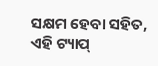ସକ୍ଷମ ହେବା ସହିତ, ଏହି ଟ୍ୟାପ୍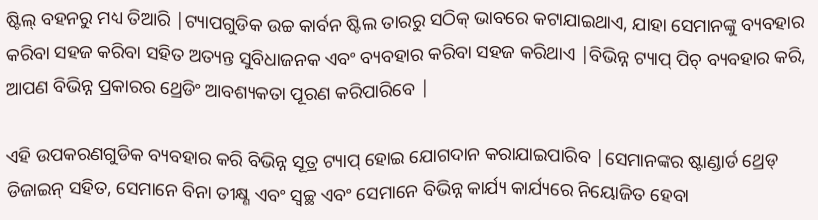ଷ୍ଟିଲ୍ ବହନରୁ ମଧ୍ୟ ତିଆରି |ଟ୍ୟାପଗୁଡିକ ଉଚ୍ଚ କାର୍ବନ ଷ୍ଟିଲ ତାରରୁ ସଠିକ୍ ଭାବରେ କଟାଯାଇଥାଏ, ଯାହା ସେମାନଙ୍କୁ ବ୍ୟବହାର କରିବା ସହଜ କରିବା ସହିତ ଅତ୍ୟନ୍ତ ସୁବିଧାଜନକ ଏବଂ ବ୍ୟବହାର କରିବା ସହଜ କରିଥାଏ |ବିଭିନ୍ନ ଟ୍ୟାପ୍ ପିଚ୍ ବ୍ୟବହାର କରି, ଆପଣ ବିଭିନ୍ନ ପ୍ରକାରର ଥ୍ରେଡିଂ ଆବଶ୍ୟକତା ପୂରଣ କରିପାରିବେ |

ଏହି ଉପକରଣଗୁଡିକ ବ୍ୟବହାର କରି ବିଭିନ୍ନ ସୂତ୍ର ଟ୍ୟାପ୍ ହୋଇ ଯୋଗଦାନ କରାଯାଇପାରିବ |ସେମାନଙ୍କର ଷ୍ଟାଣ୍ଡାର୍ଡ ଥ୍ରେଡ୍ ଡିଜାଇନ୍ ସହିତ, ସେମାନେ ବିନା ତୀକ୍ଷ୍ଣ ଏବଂ ସ୍ୱଚ୍ଛ ଏବଂ ସେମାନେ ବିଭିନ୍ନ କାର୍ଯ୍ୟ କାର୍ଯ୍ୟରେ ନିୟୋଜିତ ହେବା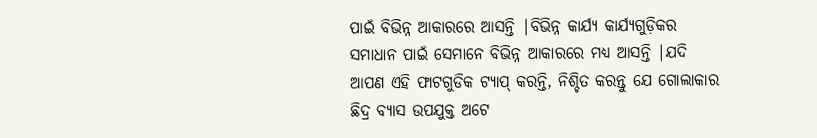ପାଇଁ ବିଭିନ୍ନ ଆକାରରେ ଆସନ୍ତି |ବିଭିନ୍ନ କାର୍ଯ୍ୟ କାର୍ଯ୍ୟଗୁଡ଼ିକର ସମାଧାନ ପାଇଁ ସେମାନେ ବିଭିନ୍ନ ଆକାରରେ ମଧ୍ୟ ଆସନ୍ତି |ଯଦି ଆପଣ ଏହି ଫାଟଗୁଡିକ ଟ୍ୟାପ୍ କରନ୍ତି, ନିଶ୍ଚିତ କରନ୍ତୁ ଯେ ଗୋଲାକାର ଛିଦ୍ର ବ୍ୟାସ ଉପଯୁକ୍ତ ଅଟେ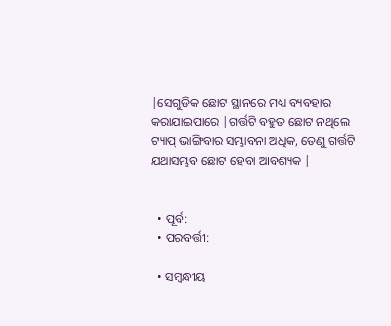|ସେଗୁଡିକ ଛୋଟ ସ୍ଥାନରେ ମଧ୍ୟ ବ୍ୟବହାର କରାଯାଇପାରେ |ଗର୍ତ୍ତଟି ବହୁତ ଛୋଟ ନଥିଲେ ଟ୍ୟାପ୍ ଭାଙ୍ଗିବାର ସମ୍ଭାବନା ଅଧିକ, ତେଣୁ ଗର୍ତ୍ତଟି ଯଥାସମ୍ଭବ ଛୋଟ ହେବା ଆବଶ୍ୟକ |


  • ପୂର୍ବ:
  • ପରବର୍ତ୍ତୀ:

  • ସମ୍ବନ୍ଧୀୟ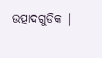ଉତ୍ପାଦଗୁଡିକ |